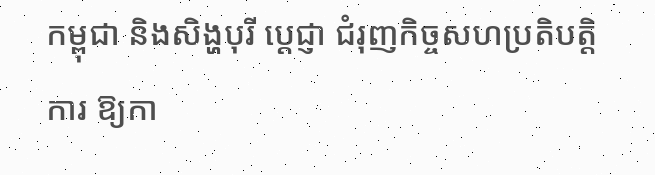កម្ពុជា និងសិង្ហបុរី ប្តេជ្ញា ជំរុញកិច្ចសហប្រតិបតិ្តការ ឱ្យកា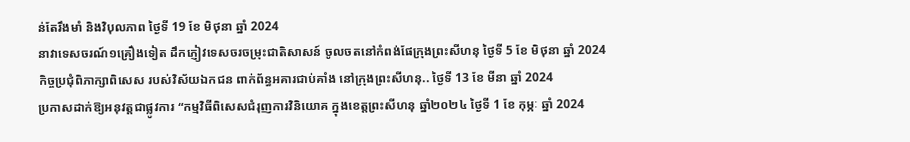ន់តែរឹងមាំ និងវិបុលភាព ថ្ងៃទី 19 ខែ មិថុនា ឆ្នាំ 2024
នាវាទេសចរណ៍១គ្រឿងទៀត ដឹកភ្ញៀវទេសចរចម្រុះជាតិសាសន៍ ចូលចតនៅកំពង់ផែក្រុងព្រះសីហនុ ថ្ងៃទី 5 ខែ មិថុនា ឆ្នាំ 2024
កិច្ចប្រជុំពិភាក្សាពិសេស របស់វិស័យឯកជន ពាក់ព័ន្ធអគារជាប់គាំង នៅក្រុងព្រះសីហនុ.. ថ្ងៃទី 13 ខែ មីនា ឆ្នាំ 2024
ប្រកាសដាក់ឱ្យអនុវត្តជាផ្លូវការ “កម្មវិធីពិសេសជំរុញការវិនិយោគ ក្នុងខេត្តព្រះសីហនុ ឆ្នាំ២០២៤ ថ្ងៃទី 1 ខែ កុម្ភៈ ឆ្នាំ 2024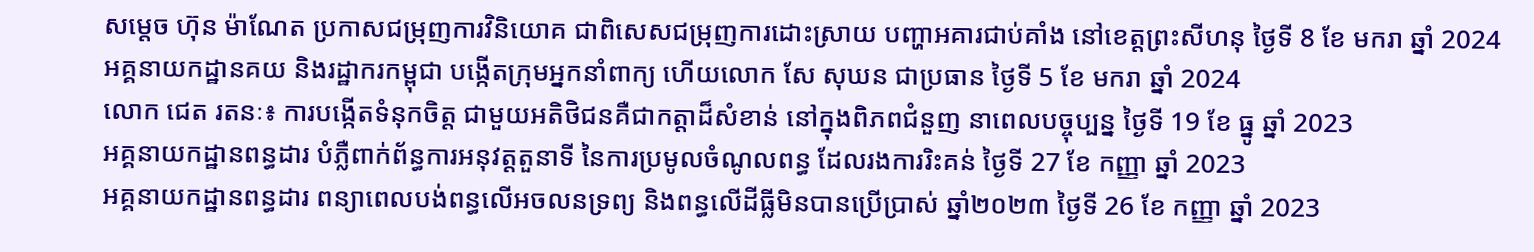សម្តេច ហ៊ុន ម៉ាណែត ប្រកាសជម្រុញការវិនិយោគ ជាពិសេសជម្រុញការដោះស្រាយ បញ្ហាអគារជាប់គាំង នៅខេត្តព្រះសីហនុ ថ្ងៃទី 8 ខែ មករា ឆ្នាំ 2024
អគ្គនាយកដ្ឋានគយ និងរដ្ឋាករកម្ពុជា បង្កេីតក្រុមអ្នកនាំពាក្យ ហើយលោក សែ សុឃន ជាប្រធាន ថ្ងៃទី 5 ខែ មករា ឆ្នាំ 2024
លោក ជេត រតនៈ៖ ការបង្កើតទំនុកចិត្ត ជាមួយអតិថិជនគឺជាកត្តាដ៏សំខាន់ នៅក្នុងពិភពជំនួញ នាពេលបច្ចុប្បន្ន ថ្ងៃទី 19 ខែ ធ្នូ ឆ្នាំ 2023
អគ្គនាយកដ្ឋានពន្ធដារ បំភ្លឺពាក់ព័ន្ធការអនុវត្តតួនាទី នៃការប្រមូលចំណូលពន្ធ ដែលរងការរិះគន់ ថ្ងៃទី 27 ខែ កញ្ញា ឆ្នាំ 2023
អគ្គនាយកដ្ឋានពន្ធដារ ពន្យាពេលបង់ពន្ធលើអចលនទ្រព្យ និងពន្ធលើដីធ្លីមិនបានប្រើប្រាស់ ឆ្នាំ២០២៣ ថ្ងៃទី 26 ខែ កញ្ញា ឆ្នាំ 2023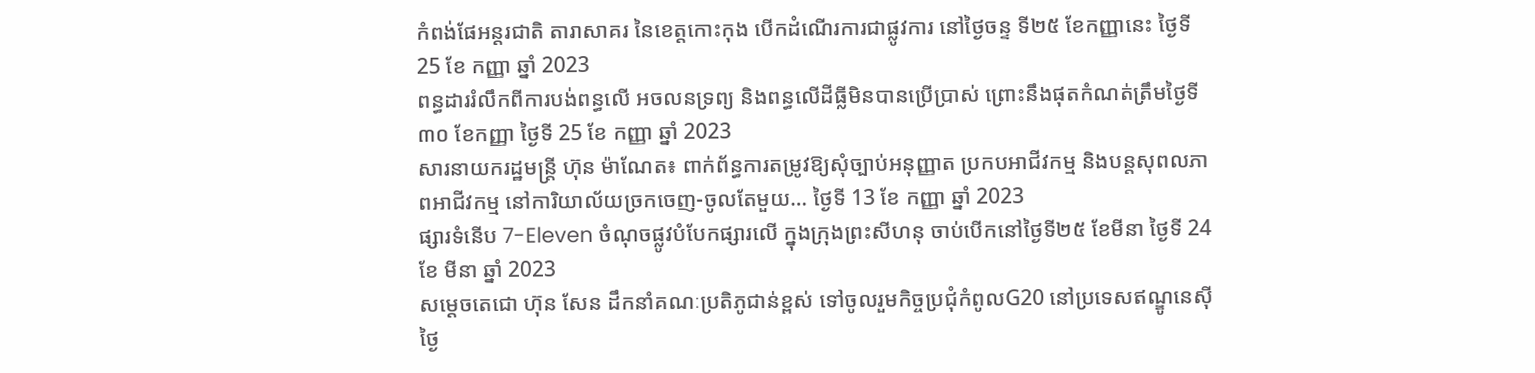កំពង់ផែអន្តរជាតិ តារាសាគរ នៃខេត្តកោះកុង បើកដំណើរការជាផ្លូវការ នៅថ្ងៃចន្ទ ទី២៥ ខែកញ្ញានេះ ថ្ងៃទី 25 ខែ កញ្ញា ឆ្នាំ 2023
ពន្ធដាររំលឹកពីការបង់ពន្ធលើ អចលនទ្រព្យ និងពន្ធលើដីធ្លីមិនបានប្រើប្រាស់ ព្រោះនឹងផុតកំណត់ត្រឹមថ្ងៃទី៣០ ខែកញ្ញា ថ្ងៃទី 25 ខែ កញ្ញា ឆ្នាំ 2023
សារនាយករដ្ឋមន្ត្រី ហ៊ុន ម៉ាណែត៖ ពាក់ព័ន្ធការតម្រូវឱ្យសុំច្បាប់អនុញ្ញាត ប្រកបអាជីវកម្ម និងបន្តសុពលភាពអាជីវកម្ម នៅការិយាល័យច្រកចេញ-ចូលតែមួយ… ថ្ងៃទី 13 ខែ កញ្ញា ឆ្នាំ 2023
ផ្សារទំនើប 7-Eleven ចំណុចផ្លូវបំបែកផ្សារលើ ក្នុងក្រុងព្រះសីហនុ ចាប់បើកនៅថ្ងៃទី២៥ ខែមីនា ថ្ងៃទី 24 ខែ មីនា ឆ្នាំ 2023
សម្តេចតេជោ ហ៊ុន សែន ដឹកនាំគណៈប្រតិភូជាន់ខ្ពស់ ទៅចូលរួមកិច្ចប្រជុំកំពូលG20 នៅប្រទេសឥណ្ឌូនេស៊ី ថ្ងៃ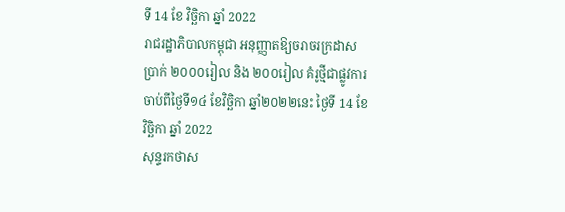ទី 14 ខែ វិច្ឆិកា ឆ្នាំ 2022
រាជរដ្ឋាភិបាលកម្ពុជា អនុញ្ញាតឱ្យចរាចរក្រដាសប្រាក់ ២០០០រៀល និង ២០០រៀល គំរូថ្មីជាផ្លូវការ ចាប់ពីថ្ងៃទី១៤ ខែវិច្ឆិកា ឆ្នាំ២០២២នេះ ថ្ងៃទី 14 ខែ វិច្ឆិកា ឆ្នាំ 2022
សុន្ទរកថាស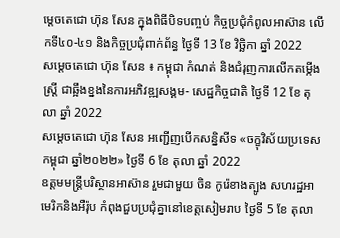ម្តេចតេជោ ហ៊ុន សែន ក្នុងពិធីបិទបញ្ចប់ កិច្ចប្រជុំកំពូលអាស៊ាន លើកទី៤០-៤១ និងកិច្ចប្រជុំពាក់ព័ន្ធ ថ្ងៃទី 13 ខែ វិច្ឆិកា ឆ្នាំ 2022
សម្តេចតេជោ ហ៊ុន សែន ៖ កម្ពុជា កំណត់ និងជំរុញការលើកតម្កើងស្ត្រី ជាឆ្អឹងខ្នងនៃការអភិវឌ្ឍសង្គម- សេដ្ឋកិច្ចជាតិ ថ្ងៃទី 12 ខែ តុលា ឆ្នាំ 2022
សម្តេចតេជោ ហ៊ុន សែន អញ្ជើញបើកសន្និសីទ «ចក្ខុវិស័យប្រទេសកម្ពុជា ឆ្នាំ២០២២» ថ្ងៃទី 6 ខែ តុលា ឆ្នាំ 2022
ឧត្តមមន្ត្រីបរិស្ថានអាស៊ាន រួមជាមួយ ចិន កូរ៉េខាងត្បូង សហរដ្ឋអាមេរិកនិងអឺរ៉ុប កំពុងជួបប្រជុំគ្នានៅខេត្តសៀមរាប ថ្ងៃទី 5 ខែ តុលា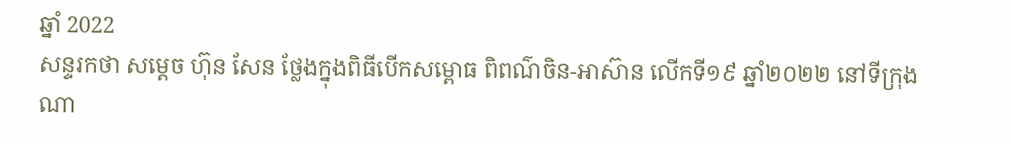ឆ្នាំ 2022
សន្ទរកថា សម្តេច ហ៊ុន សែន ថ្លែងក្នុងពិធីបើកសម្ពោធ ពិពណ៌ចិន-អាស៊ាន លើកទី១៩ ឆ្នាំ២០២២ នៅទីក្រុងណា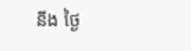នីង ថ្ងៃ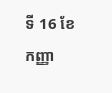ទី 16 ខែ កញ្ញា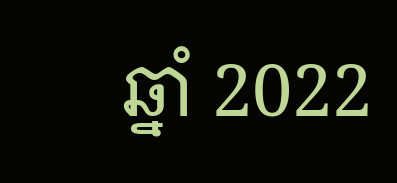ឆ្នាំ 2022